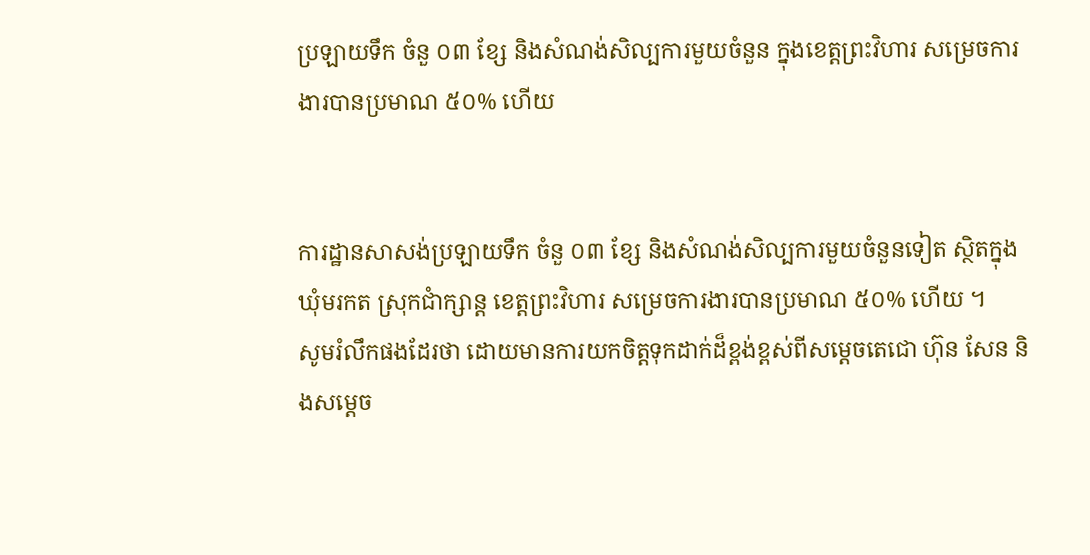ប្រឡាយទឹក ចំនួ ០៣ ខ្សែ និងសំណង់សិល្បការមួយចំនួន ក្នុងខេត្តព្រះវិហារ សម្រេចការងារបានប្រមាណ ៥០% ហើយ


ការដ្ឋានសាសង់ប្រឡាយទឹក ចំនួ ០៣ ខ្សែ និងសំណង់សិល្បការមួយចំនួនទៀត ស្ថិតក្នុងឃុំមរកត ស្រុកជាំក្សាន្ត ខេត្តព្រះវិហារ សម្រេចការងារបានប្រមាណ ៥០% ហើយ ។
សូមរំលឹកផងដែរថា ដោយមានការយកចិត្តទុកដាក់ដ៏ខ្ពង់ខ្ពស់ពីសម្តេចតេជោ ហ៊ុន សែន និងសម្តេច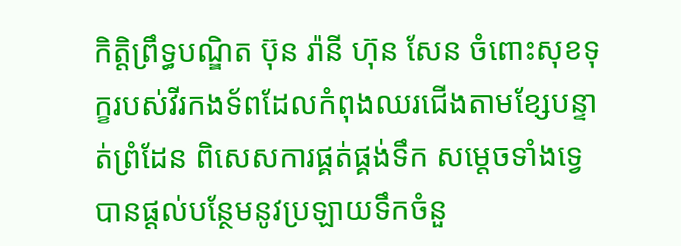កិត្តិព្រឹទ្ធបណ្ឌិត ប៊ុន រ៉ានី ហ៊ុន សែន ចំពោះសុខទុក្ខរបស់វីរកងទ័ពដែលកំពុងឈរជើងតាមខ្សែបន្ទាត់ព្រំដែន ពិសេសការផ្គត់ផ្គង់ទឹក សម្តេចទាំងទ្វេបានផ្តល់បន្ថែមនូវប្រឡាយទឹកចំនួ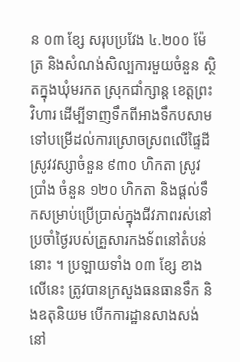ន ០៣ ខ្សែ សរុបប្រវែង ៤.២០០ ម៉ែត្រ និងសំណង់សិល្បការមួយចំនួន ស្ថិតក្នុងឃុំមរកត ស្រុកជាំក្សាន្ត ខេត្តព្រះវិហារ ដើម្បីទាញទឹកពីអាងទឹកបសាម ទៅបម្រើដល់ការស្រោចស្រពលើផ្ទៃដីស្រូវវស្សាចំនួន ៩៣០ ហិកតា ស្រូវប្រាំង ចំនួន ១២០ ហិកតា និងផ្តល់ទឹកសម្រាប់ប្រើប្រាស់ក្នុងជីវភាពរស់នៅប្រចាំថ្ងៃរបស់គ្រួសារកងទ័ពនៅតំបន់នោះ ។ ប្រឡាយទាំង ០៣ ខ្សែ ខាងលើនេះ ត្រូវបានក្រសួងធនធានទឹក និងឧតុនិយម បើកការដ្ឋានសាងសង់ នៅ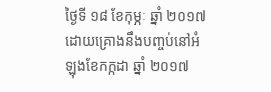ថ្ងៃទី ១៨ ខែកុម្ភៈ ឆ្នាំ ២០១៧ ដោយគ្រោងនឹងបញ្ចប់នៅអំឡុងខែកក្កដា ឆ្នាំ ២០១៧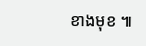ខាងមុខ ៕